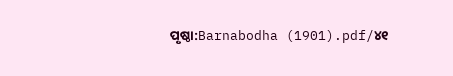ପୃଷ୍ଠା:Barnabodha (1901).pdf/୪୧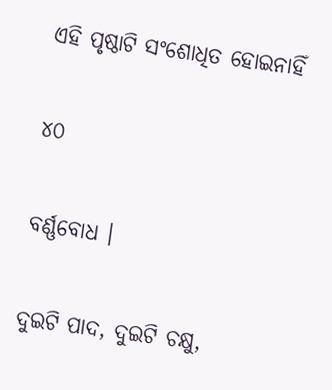ଏହି ପୃଷ୍ଠାଟି ସଂଶୋଧିତ ହୋଇନାହିଁ

୪୦

ବର୍ଣ୍ଣବୋଧ ।

ଦୁଇଟି ପାଦ, ଦୁଇଟି ଚକ୍ଷୁ,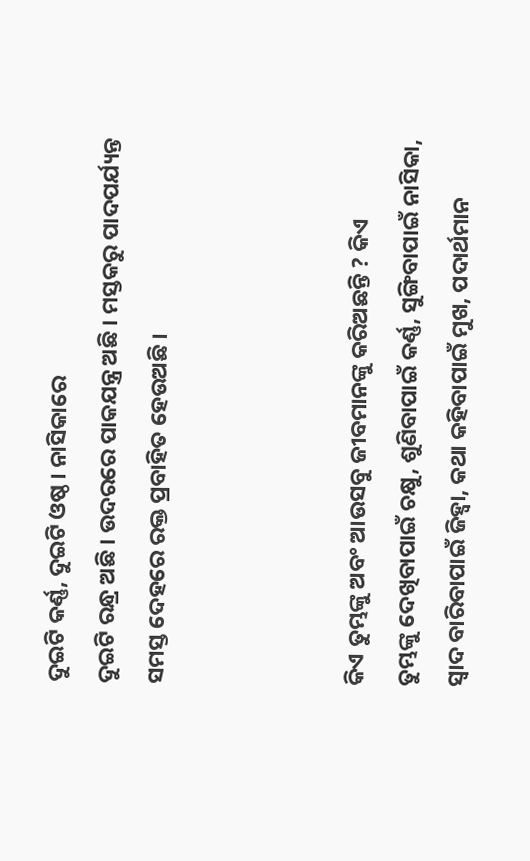ଦୁଇଟି କର୍ଣ୍ଣ, ଦୁଇଟି ଓଷ୍ଠ । ନାସିକାରେ
ଦୁଇଟି ରନ୍ଧ୍ର ଅଛି । ଉଦରରେ ପାକଯନ୍ତ୍ର ଅଛି । ମସ୍ତକରୁ ପାଦପର୍ଯ୍ୟନ୍ତ
ସମସ୍ତ ଦେହରେ ରକ୍ତ ପ୍ରବାହିତ ହେଉଅଛି ।



କିଏ ତୁମ୍ଭଙ୍କୁ ଅବଂ ଆଉସବୁ ଜୀବମାନଙ୍କୁ କରିଅଛନ୍ତି ? କିଏ
ତୁମ୍ଭଙ୍କୁ ଦେଖିବାପାଇଁ ଚକ୍ଷୁ, ଶୁଣିବାପାଇଁ କର୍ଣ୍ଣ, ସୁଙ୍ଗିବାପାଇଁ ନାସିକା,
ସ୍ୱାଦ ବାରିବାପାଇଁ ଜିହ୍ବା, କଥା କହିବାପାଇଁ ମୁଖ, ପଦାର୍ଥମାନ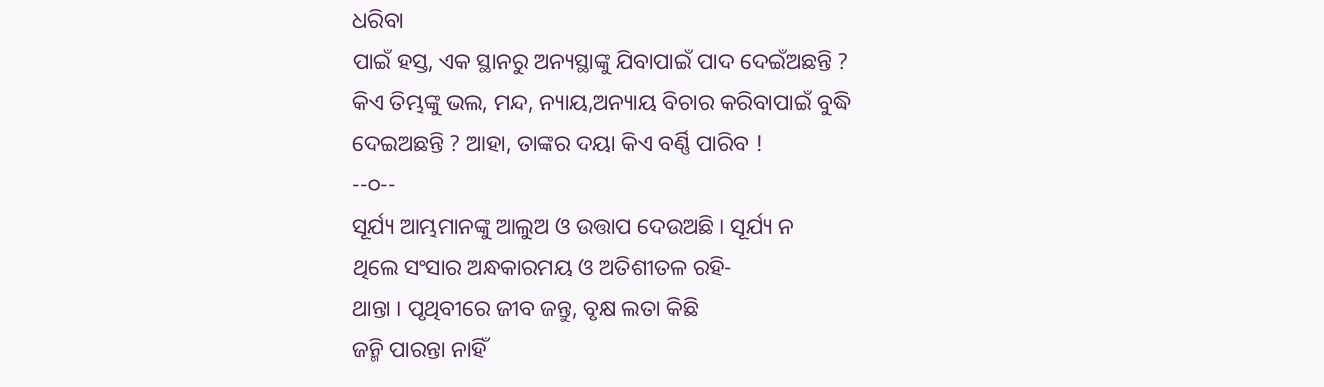ଧରିବା
ପାଇଁ ହସ୍ତ, ଏକ ସ୍ଥାନରୁ ଅନ୍ୟସ୍ଥାଙ୍କୁ ଯିବାପାଇଁ ପାଦ ଦେଇଁଅଛନ୍ତି ?
କିଏ ତିମ୍ଭଙ୍କୁ ଭଲ, ମନ୍ଦ, ନ୍ୟାୟ,ଅନ୍ୟାୟ ବିଚାର କରିବାପାଇଁ ବୁଦ୍ଧି
ଦେଇଅଛନ୍ତି ? ଆହା, ତାଙ୍କର ଦୟା କିଏ ବର୍ଣ୍ଣି ପାରିବ !
--୦--
ସୂର୍ଯ୍ୟ ଆମ୍ଭମାନଙ୍କୁ ଆଲୁଅ ଓ ଉତ୍ତାପ ଦେଉଅଛି । ସୂର୍ଯ୍ୟ ନ
ଥିଲେ ସଂସାର ଅନ୍ଧକାରମୟ ଓ ଅତିଶୀତଳ ରହି-
ଥାନ୍ତା । ପୃଥିବୀରେ ଜୀବ ଜନ୍ତୁ, ବୃକ୍ଷ ଲତା କିଛି
ଜନ୍ମି ପାରନ୍ତା ନାହିଁ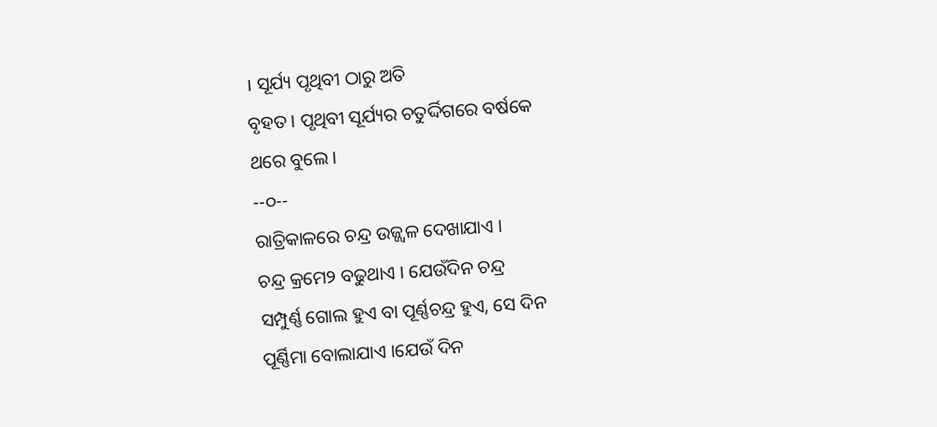। ସୂର୍ଯ୍ୟ ପୃଥିବୀ ଠାରୁ ଅତି
ବୃହତ । ପୃଥିବୀ ସୂର୍ଯ୍ୟର ଚତୁର୍ଦ୍ଦିଗରେ ବର୍ଷକେ
ଥରେ ବୁଲେ ।
--୦--
ରାତ୍ରିକାଳରେ ଚନ୍ଦ୍ର ଉଜ୍ଜ୍ୱଳ ଦେଖାଯାଏ ।
ଚନ୍ଦ୍ର କ୍ରମେ୨ ବଢୁଥାଏ । ଯେଉଁଦିନ ଚନ୍ଦ୍ର
ସମ୍ପୁର୍ଣ୍ଣ ଗୋଲ ହୁଏ ବା ପୂର୍ଣ୍ଣଚନ୍ଦ୍ର ହୁଏ, ସେ ଦିନ
ପୂର୍ଣ୍ଣିମା ବୋଲାଯାଏ ।ଯେଉଁ ଦିନ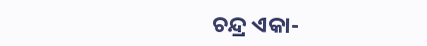ଚନ୍ଦ୍ର ଏକା-